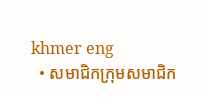khmer eng
  • សមាជិកក្រុមសមាជិក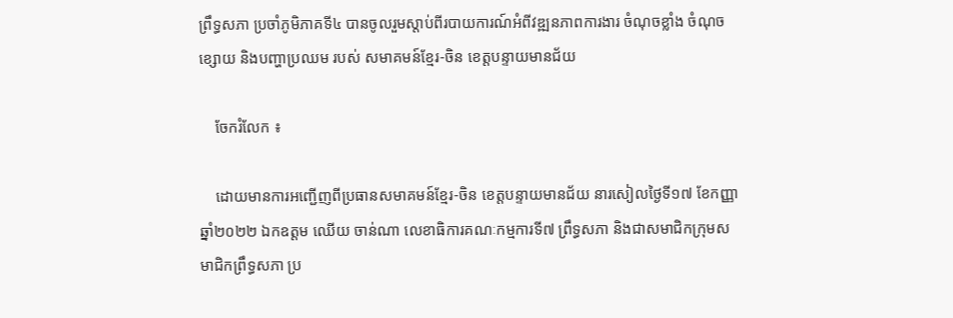ព្រឹទ្ធសភា ប្រចាំភូមិភាគទី៤ បានចូលរួមស្តាប់ពីរបាយការណ៍អំពីវឌ្ឍនភាពការងារ ចំណុចខ្លាំង ចំណុចខ្សោយ និងបញ្ហាប្រឈម របស់ សមាគមន៍ខ្មែរ-ចិន ខេត្តបន្ទាយមានជ័យ

    ចែករំលែក ៖

    ដោយមានការអញ្ជើញពីប្រធានសមាគមន៍ខ្មែរ-ចិន ខេត្តបន្ទាយមានជ័យ នារសៀលថ្ងៃទី១៧ ខែកញ្ញា ឆ្នាំ២០២២ ឯកឧត្ដម ឈើយ ចាន់ណា លេខាធិការគណៈកម្មការទី៧ ព្រឹទ្ធសភា និងជាសមាជិកក្រុមសមាជិកព្រឹទ្ធសភា ប្រ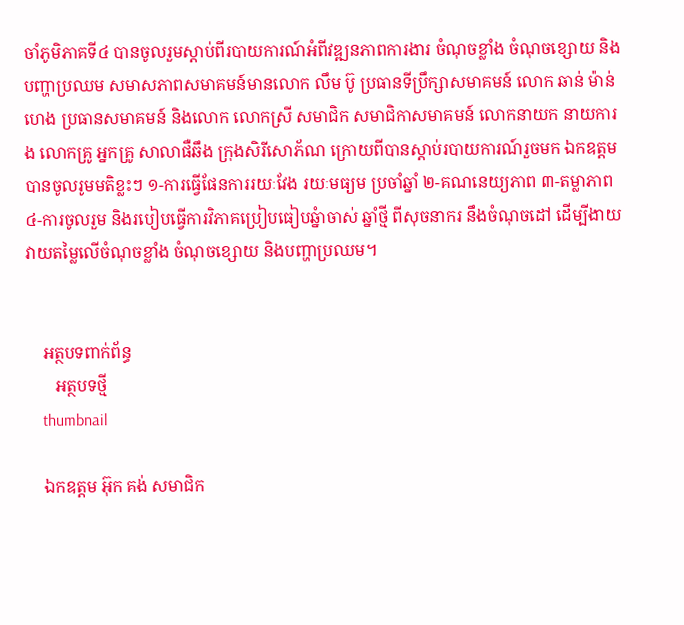ចាំភូមិភាគទី៤ បានចូលរួមស្តាប់ពីរបាយការណ៍អំពីវឌ្ឍនភាពការងារ ចំណុចខ្លាំង ចំណុចខ្សោយ និងបញ្ហាប្រឈម សមាសភាពសមាគមន៍មានលោក លឹម ប៊ូ ប្រធានទីប្រឹក្សាសមាគមន៍ លោក ឆាន់ ម៉ាន់ហេង ប្រធានសមាគមន៍ និងលោក លោកស្រី សមាជិក សមាជិកាសមាគមន៍ លោកនាយក នាយការង លោកគ្រូ អ្នកគ្រូ សាលាផឺឆឹង ក្រុងសិរីសោភ័ណ ក្រោយពីបានស្ដាប់របាយការណ៍រួចមក ឯកឧត្ដម បានចូលរូមមតិខ្លះៗ ១-ការធ្វើផែនការរយៈវែង រយៈមធ្យម ប្រចាំឆ្នាំ ២-គណនេយ្យភាព ៣-តម្លាភាព ៤-ការចូលរួម និងរបៀបធ្វើការវិភាគប្រៀបធៀបឆ្នំាចាស់ ឆ្នាំថ្មី ពីសុចនាករ នឹងចំណុចដៅ ដើម្បីងាយវាយតម្លៃលើចំណុចខ្លាំង ចំណុចខ្សោយ និងបញ្ហាប្រឈម។


    អត្ថបទពាក់ព័ន្ធ
       អត្ថបទថ្មី
    thumbnail

    ឯកឧត្តម អ៊ុក គង់ សមាជិក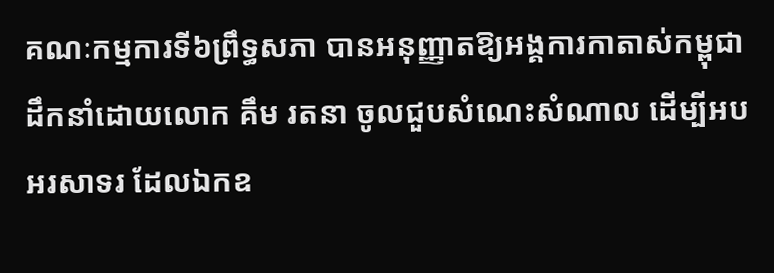គណៈកម្មការទី៦ព្រឹទ្ធសភា បានអនុញ្ញាតឱ្យអង្គការកាតាស់កម្ពុជា ដឹកនាំដោយលោក គឹម រតនា ចូលជួបសំណេះសំណាល ដើម្បីអបអរសាទរ ដែលឯកឧ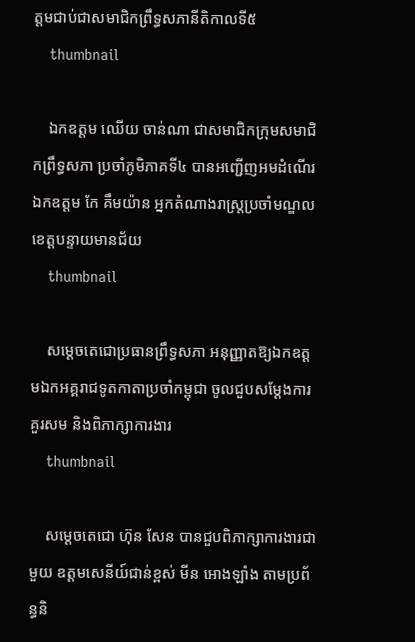ត្តមជាប់ជាសមាជិកព្រឹទ្ធសភានីតិកាលទី៥
    thumbnail

    ឯកឧត្តម ឈើយ ចាន់ណា ជាសមាជិកក្រុមសមាជិកព្រឹទ្ធសភា ប្រចាំភូមិភាគទី៤ បានអញ្ជើញអមដំណើរ ឯកឧត្តម កែ គឹមយ៉ាន អ្នកតំណាងរាស្រ្តប្រចាំមណ្ឌលខេត្តបន្ទាយមានជ័យ
    thumbnail

    សម្ដេចតេជោប្រធានព្រឹទ្ធសភា អនុញ្ញាតឱ្យឯកឧត្តមឯកអគ្គរាជទូតកាតាប្រចាំកម្ពុជា ចូលជួបសម្តែងការគួរសម និងពិភាក្សាការងារ
    thumbnail

    សម្ដេចតេជោ ហ៊ុន សែន បានជួបពិភាក្សាការងារជាមួយ ឧត្តមសេនីយ៍ជាន់ខ្ពស់ មីន អោងឡាំង តាមប្រព័ន្ធនិ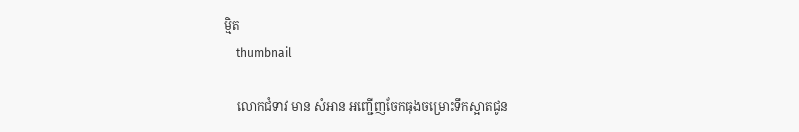ម្មិត
    thumbnail

    លោកជំទាវ មាន សំអាន អញ្ជើញចែកធុងចម្រោះទឹកស្អាតជូន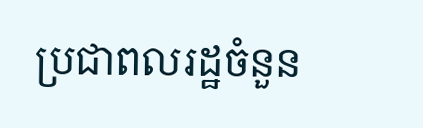ប្រជាពលរដ្ឋចំនួន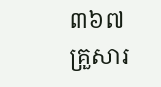៣៦៧គ្រួសារ